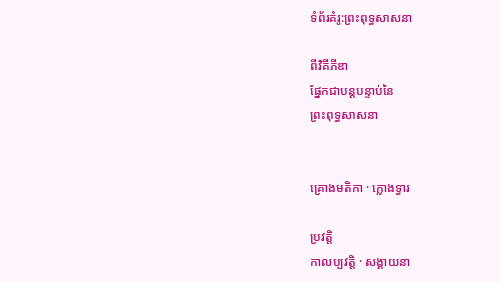ទំព័រគំរូ:ព្រះពុទ្ធសាសនា

ពីវិគីភីឌា
ផ្នែកជាបន្តបន្ទាប់នៃ
ព្រះពុទ្ធសាសនា


គ្រោងមតិកា · ក្លោងទ្វារ

ប្រវត្តិ
កាលប្បវត្តិ · សង្គាយនា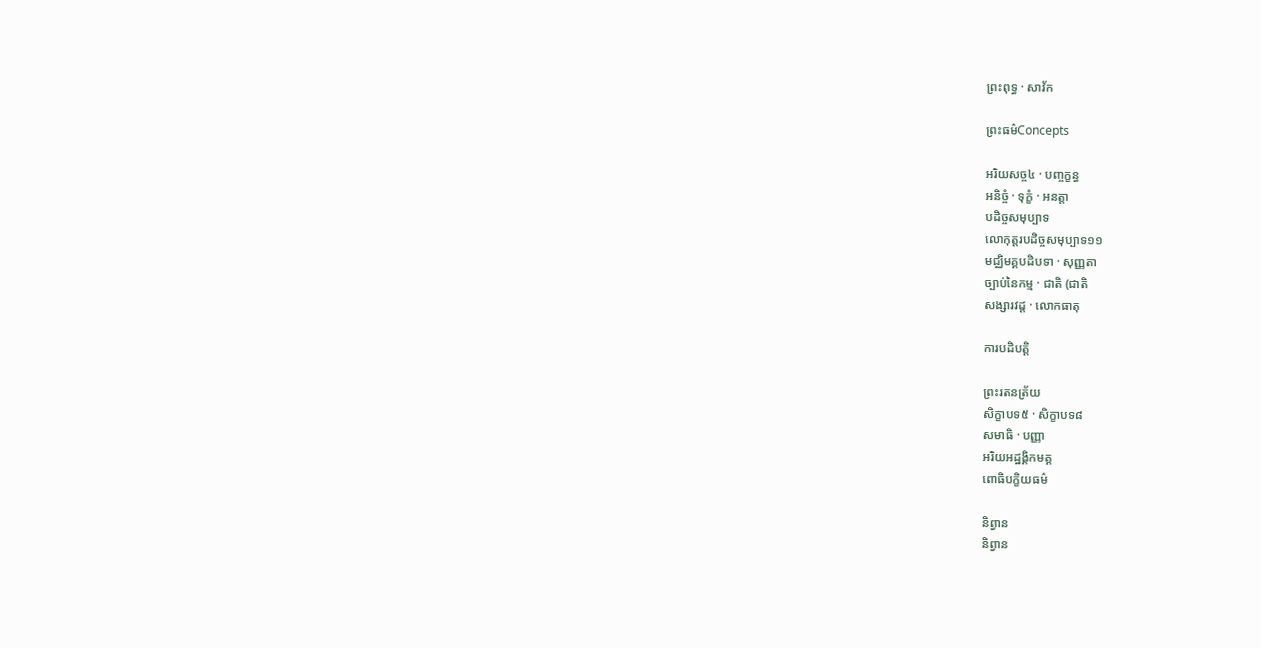ព្រះពុទ្ធ · សាវ័ក

ព្រះធម៌Concepts

អរិយសច្ច៤ · បញ្ចក្ខន្ធ
អនិច្ចំ · ទុក្ខំ · អនត្តា
បដិច្ចសមុប្បាទ
លោកុត្តរបដិច្ចសមុប្បាទ១១
មជ្ឈិមគ្គបដិបទា · សុញ្ញតា
ច្បាប់នៃកម្ម · ជាតិ (ជាតិ
សង្សារវដ្ត · លោកធាតុ

ការបដិបត្តិ

ព្រះរតនត្រ័យ
សិក្ខាបទ៥ · សិក្ខាបទ៨
សមាធិ · បញ្ញា
អរិយអដ្ឋង្គិកមគ្គ
ពោធិបក្ខិយធម៌

និព្វាន
និព្វាន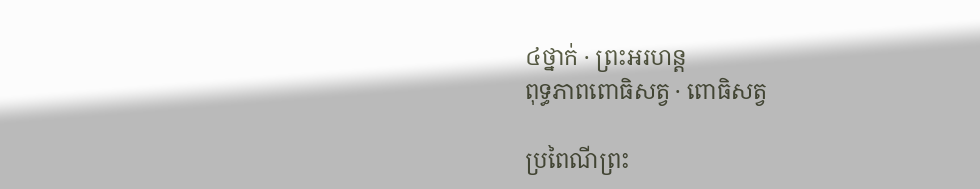៤ថ្នាក់ · ព្រះអរហន្ត
ពុទ្ធភាពពោធិសត្វ · ពោធិសត្វ

ប្រពៃណីព្រះ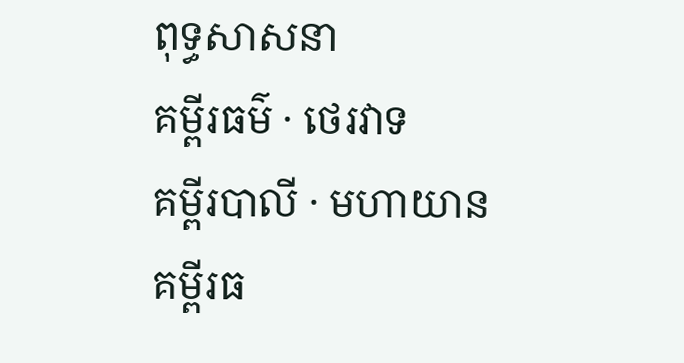ពុទ្ធសាសនា
គម្ពីរធម៌ · ថេរវាទ
គម្ពីរបាលី · មហាយាន
គម្ពីរធ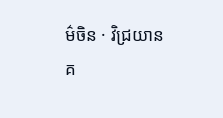ម៌ចិន · វិជ្រយាន
គ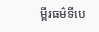ម្ពីរធម៌ទីបេ